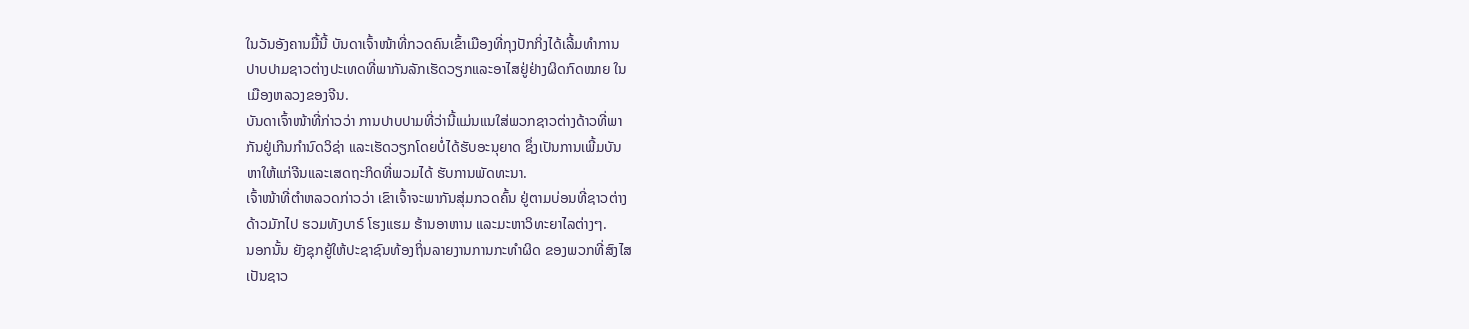ໃນວັນອັງຄານມື້ນີ້ ບັນດາເຈົ້າໜ້າທີ່ກວດຄົນເຂົ້າເມືອງທີ່ກຸງປັກກິ່ງໄດ້ເລີ້ມທໍາການ
ປາບປາມຊາວຕ່າງປະເທດທີ່ພາກັນລັກເຮັດວຽກແລະອາໄສຢູ່ຢ່າງຜິດກົດໝາຍ ໃນ
ເມືອງຫລວງຂອງຈີນ.
ບັນດາເຈົ້າໜ້າທີ່ກ່າວວ່າ ການປາບປາມທີ່ວ່ານີ້ແມ່ນແນໃສ່ພວກຊາວຕ່າງດ້າວທີ່ພາ
ກັນຢູ່ເກີນກໍານົດວິຊ່າ ແລະເຮັດວຽກໂດຍບໍ່ໄດ້ຮັບອະນຸຍາດ ຊຶ່ງເປັນການເພີ້ມບັນ
ຫາໃຫ້ແກ່ຈີນແລະເສດຖະກິດທີ່ພວມໄດ້ ຮັບການພັດທະນາ.
ເຈົ້າໜ້າທີ່ຕໍາຫລວດກ່າວວ່າ ເຂົາເຈົ້າຈະພາກັນສຸ່ມກວດຄົ້ນ ຢູ່ຕາມບ່ອນທີ່ຊາວຕ່າງ
ດ້າວມັກໄປ ຮວມທັງບາຣ໌ ໂຮງແຮມ ຮ້ານອາຫານ ແລະມະຫາວິທະຍາໄລຕ່າງໆ.
ນອກນັ້ນ ຍັງຊຸກຍູ້ໃຫ້ປະຊາຊົນທ້ອງຖິ່ນລາຍງານການກະທຳຜິດ ຂອງພວກທີ່ສົງໄສ
ເປັນຊາວ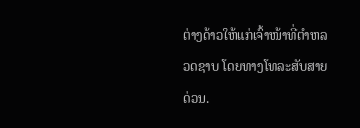ຕ່າງດ້າວໃຫ້ແກ່ເຈົ້າໜ້າທີ່ຕໍາຫລວດຊາບ ໂດຍທາງໂທລະສັບສາຍດ່ວນ.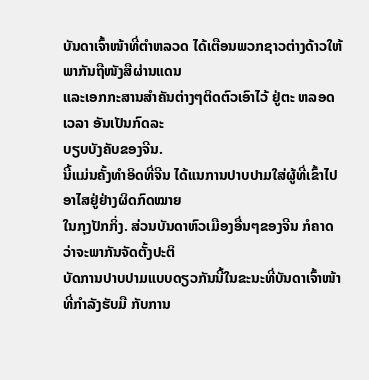ບັນດາເຈົ້າໜ້າທີ່ຕໍາຫລວດ ໄດ້ເຕືອນພວກຊາວຕ່າງດ້າວໃຫ້ພາກັນຖືໜັງສືຜ່ານແດນ
ແລະເອກກະສານສໍາຄັນຕ່າງໆຕິດຕົວເອົາໄວ້ ຢູ່ຕະ ຫລອດເວລາ ອັນເປັນກົດລະ
ບຽບບັງຄັບຂອງຈີນ.
ນີ້ແມ່ນຄັ້ງທໍາອິດທີ່ຈີນ ໄດ້ແນການປາບປາມໃສ່ຜູ້ທີ່ເຂົ້າໄປອາໄສຢູ່ຢ່າງຜິດກົດໝາຍ
ໃນກຸງປັກກິ່ງ. ສ່ວນບັນດາຫົວເມືອງອື່ນໆຂອງຈີນ ກໍຄາດວ່າຈະພາກັນຈັດຕັ້ງປະຕິ
ບັດການປາບປາມແບບດຽວກັນນີ້ໃນຂະນະທີ່ບັນດາເຈົ້າໜ້າທີ່ກໍາລັງຮັບມື ກັບການ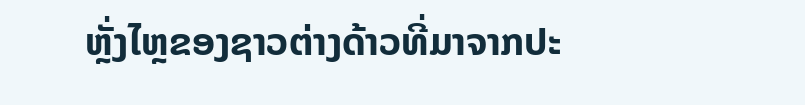ຫຼັ່ງໄຫຼຂອງຊາວຕ່າງດ້າວທີ່ມາຈາກປະ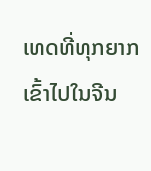ເທດທີ່ທຸກຍາກ ເຂົ້າໄປໃນຈີນ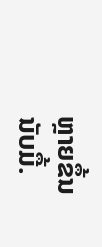ຫຼາຍຂຶ້ນນັບມື້.